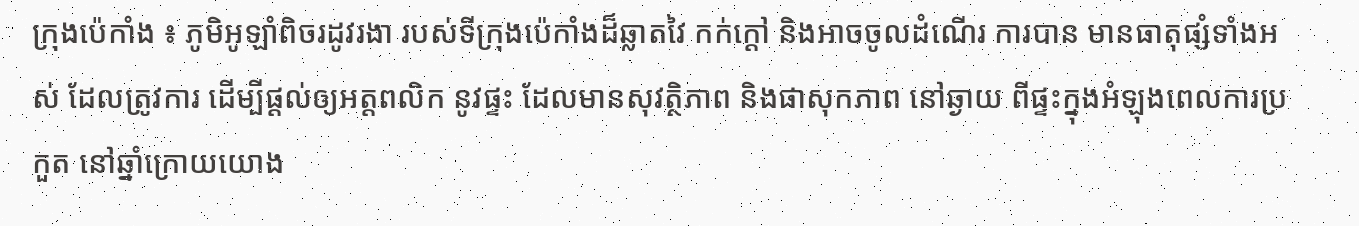ក្រុងប៉េកាំង ៖ ភូមិអូឡាំពិចរដូវរងា របស់ទីក្រុងប៉េកាំងដ៏ឆ្លាតវៃ កក់ក្ដៅ និងអាចចូលដំណើរ ការបាន មានធាតុផ្សំទាំងអស់ ដែលត្រូវការ ដើម្បីផ្តល់ឲ្យអត្តពលិក នូវផ្ទះ ដែលមានសុវត្ថិភាព និងផាសុកភាព នៅឆ្ងាយ ពីផ្ទះក្នុងអំឡុងពេលការប្រកួត នៅឆ្នាំក្រោយយោង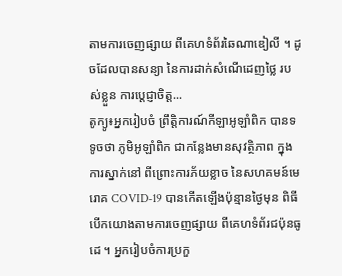តាមការចេញផ្សាយ ពីគេហទំព័រឆៃណាឌៀលី ។ ដូចដែលបានសន្យា នៃការដាក់សំណើដេញថ្លៃ របស់ខ្លួន ការប្តេជ្ញាចិត្ត...
តូក្យូ៖អ្នករៀបចំ ព្រឹត្តិការណ៍កីឡាអូឡាំពិក បានទទូចថា ភូមិអូឡាំពិក ជាកន្លែងមានសុវត្ថិភាព ក្នុងការស្នាក់នៅ ពីព្រោះការភ័យខ្លាច នៃសហគមន៍មេរោគ COVID-19 បានកើតឡើងប៉ុន្មានថ្ងៃមុន ពិធីបើកយោងតាមការចេញផ្សាយ ពីគេហទំព័រជប៉ុនធូដេ ។ អ្នករៀបចំការប្រកួ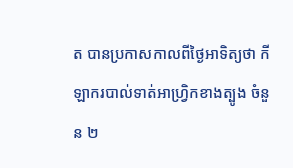ត បានប្រកាសកាលពីថ្ងៃអាទិត្យថា កីឡាករបាល់ទាត់អាហ្វ្រិកខាងត្បូង ចំនួន ២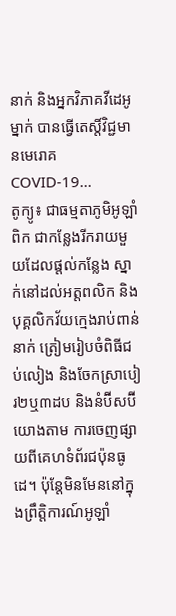នាក់ និងអ្នកវិភាគវីដេអូម្នាក់ បានធ្វើតេស្តិ៍វិជ្ជមានមេរោគ COVID-19...
តូក្យូ៖ ជាធម្មតាភូមិអូឡាំពិក ជាកន្លែងរីករាយមួយដែលផ្តល់កន្លែង ស្នាក់នៅដល់អត្តពលិក និងបុគ្គលិកវ័យក្មេងរាប់ពាន់នាក់ ត្រៀមរៀបចំពិធីជប់លៀង និងចែកស្រាបៀរ២ឬ៣ដប និងនំប៊ីសប៊ីយោងតាម ការចេញផ្សាយពីគេហទំព័រជប៉ុនធូដេ។ ប៉ុន្តែមិនមែននៅក្នុងព្រឹត្តិការណ៍អូឡាំ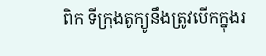ពិក ទីក្រុងតូក្យូនឹងត្រូវបើកក្នុងរ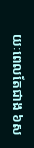យៈពេលតែជាង ៦ស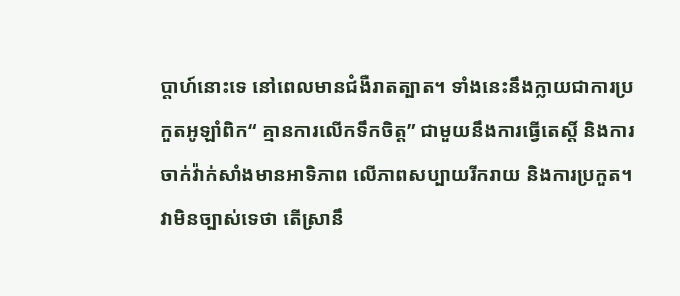ប្តាហ៍នោះទេ នៅពេលមានជំងឺរាតត្បាត។ ទាំងនេះនឹងក្លាយជាការប្រកួតអូឡាំពិក“ គ្មានការលើកទឹកចិត្ត” ជាមួយនឹងការធ្វើតេស្តិ៍ និងការចាក់វ៉ាក់សាំងមានអាទិភាព លើភាពសប្បាយរីករាយ និងការប្រកួត។ វាមិនច្បាស់ទេថា តើស្រានឹ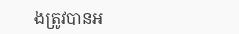ងត្រូវបានអ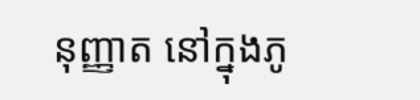នុញ្ញាត នៅក្នុងភូ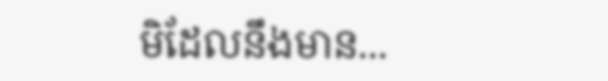មិដែលនឹងមាន...